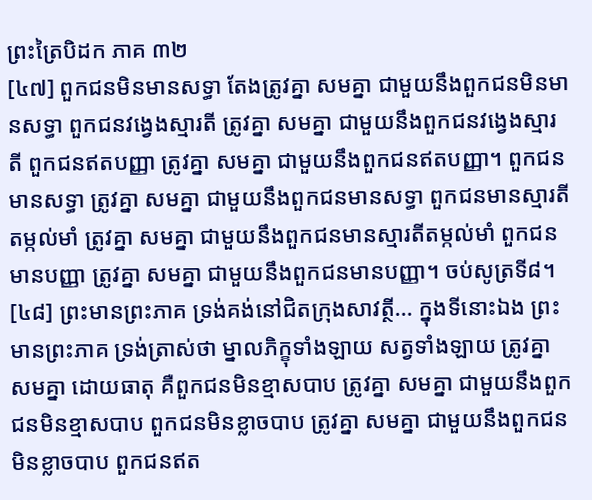ព្រះត្រៃបិដក ភាគ ៣២
[៤៧] ពួកជនមិនមានសទ្ធា តែងត្រូវគ្នា សមគ្នា ជាមួយនឹងពួកជនមិនមានសទ្ធា ពួកជនវង្វេងស្មារតី ត្រូវគ្នា សមគ្នា ជាមួយនឹងពួកជនវង្វេងស្មារតី ពួកជនឥតបញ្ញា ត្រូវគ្នា សមគ្នា ជាមួយនឹងពួកជនឥតបញ្ញា។ ពួកជនមានសទ្ធា ត្រូវគ្នា សមគ្នា ជាមួយនឹងពួកជនមានសទ្ធា ពួកជនមានស្មារតីតម្កល់មាំ ត្រូវគ្នា សមគ្នា ជាមួយនឹងពួកជនមានស្មារតីតម្កល់មាំ ពួកជនមានបញ្ញា ត្រូវគ្នា សមគ្នា ជាមួយនឹងពួកជនមានបញ្ញា។ ចប់សូត្រទី៨។
[៤៨] ព្រះមានព្រះភាគ ទ្រង់គង់នៅជិតក្រុងសាវត្ថី... ក្នុងទីនោះឯង ព្រះមានព្រះភាគ ទ្រង់ត្រាស់ថា ម្នាលភិក្ខុទាំងឡាយ សត្វទាំងឡាយ ត្រូវគ្នា សមគ្នា ដោយធាតុ គឺពួកជនមិនខ្មាសបាប ត្រូវគ្នា សមគ្នា ជាមួយនឹងពួកជនមិនខ្មាសបាប ពួកជនមិនខ្លាចបាប ត្រូវគ្នា សមគ្នា ជាមួយនឹងពួកជនមិនខ្លាចបាប ពួកជនឥត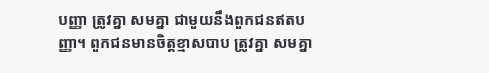បញ្ញា ត្រូវគ្នា សមគ្នា ជាមួយនឹងពួកជនឥតបញ្ញា។ ពួកជនមានចិត្តខ្មាសបាប ត្រូវគ្នា សមគ្នា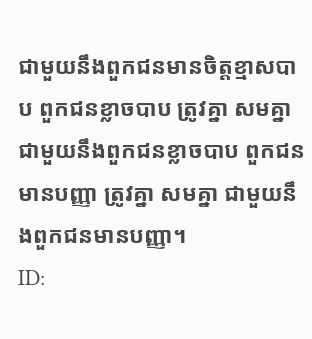ជាមួយនឹងពួកជនមានចិត្តខ្មាសបាប ពួកជនខ្លាចបាប ត្រូវគ្នា សមគ្នា ជាមួយនឹងពួកជនខ្លាចបាប ពួកជនមានបញ្ញា ត្រូវគ្នា សមគ្នា ជាមួយនឹងពួកជនមានបញ្ញា។
ID: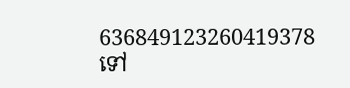636849123260419378
ទៅ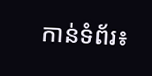កាន់ទំព័រ៖